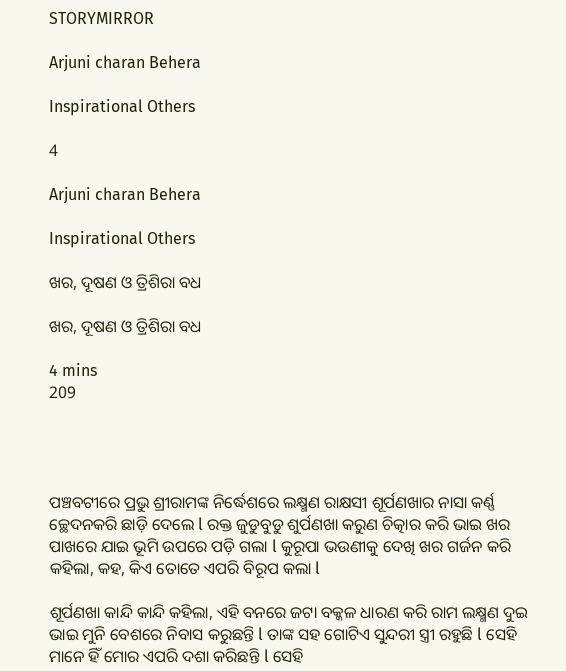STORYMIRROR

Arjuni charan Behera

Inspirational Others

4

Arjuni charan Behera

Inspirational Others

ଖର, ଦୂଷଣ ଓ ତ୍ରିଶିରା ବଧ

ଖର, ଦୂଷଣ ଓ ତ୍ରିଶିରା ବଧ

4 mins
209




ପଞ୍ଚବଟୀରେ ପ୍ରଭୁ ଶ୍ରୀରାମଙ୍କ ନିର୍ଦ୍ଧେଶରେ ଲକ୍ଷ୍ମଣ ରାକ୍ଷସୀ ଶୂର୍ପଣଖାର ନାସା କର୍ଣ୍ଣ ଚ୍ଛେଦନକରି ଛାଡ଼ି ଦେଲେ l ରକ୍ତ ଜୁଡୁବୁଡୁ ଶୁର୍ପଣଖା କରୁଣ ଚିତ୍କାର କରି ଭାଇ ଖର ପାଖରେ ଯାଇ ଭୂମି ଉପରେ ପଡ଼ି ଗଲା l କୁରୂପା ଭଉଣୀକୁ ଦେଖି ଖର ଗର୍ଜନ କରି କହିଲା, କହ, କିଏ ତୋତେ ଏପରି ବିରୂପ କଲା l

ଶୂର୍ପଣଖା କାନ୍ଦି କାନ୍ଦି କହିଲା, ଏହି ବନରେ ଜଟା ବକ୍କଳ ଧାରଣ କରି ରାମ ଲକ୍ଷ୍ମଣ ଦୁଇ ଭାଇ ମୁନି ବେଶରେ ନିବାସ କରୁଛନ୍ତି l ତାଙ୍କ ସହ ଗୋଟିଏ ସୁନ୍ଦରୀ ସ୍ତ୍ରୀ ରହୁଛି l ସେହି ମାନେ ହିଁ ମୋର ଏପରି ଦଶା କରିଛନ୍ତି l ସେହି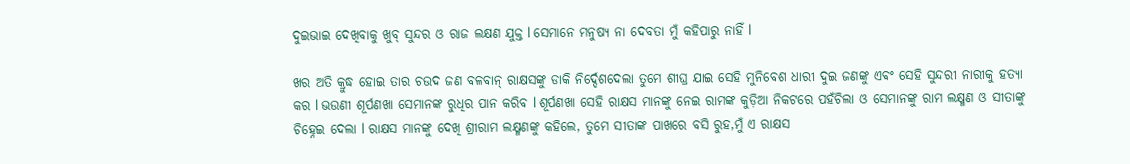ଦୁଇଭାଇ ଦେଖିବାକୁ ଖୁବ୍ ସୁନ୍ଦର ଓ ରାଜ ଲକ୍ଷଣ ଯୁକ୍ତ l ସେମାନେ ମନୁଷ୍ୟ ନା ଦେବତା ମୁଁ କହିପାରୁ ନାହିଁ l

ଖର ଅତି କ୍ରୁଦ୍ଧ ହୋଇ ତାର ଚଉଦ ଜଣ ବଳବାନ୍ ରାକ୍ଷସଙ୍କୁ ଡାକି ନିର୍ଦ୍ଦେଶଦେଲା ତୁମେ ଶୀଘ୍ର ଯାଇ ସେହି ମୁନିବେଶ ଧାରୀ ଦୁଇ ଜଣଙ୍କୁ ଏଵଂ ସେହି ସୁନ୍ଦରୀ ନାରୀକୁ ହତ୍ୟା କର l ଭଉଣୀ ଶୂର୍ପଣଖା ସେମାନଙ୍କ ରୁଧିର ପାନ କରିବ l ଶୂର୍ପଣଖା ସେହି ରାକ୍ଷସ ମାନଙ୍କୁ ନେଇ ରାମଙ୍କ କୁଡ଼ିଆ ନିକଟରେ ପହଁଚିଲା ଓ ସେମାନଙ୍କୁ ରାମ ଲକ୍ଷ୍ମଣ ଓ ସୀତାଙ୍କୁ ଚିହ୍ନେଇ ଦେଲା l ରାକ୍ଷସ ମାନଙ୍କୁ ଦେଖି ଶ୍ରୀରାମ ଲକ୍ଷ୍ମଣଙ୍କୁ କହିଲେ, ତୁମେ ସୀତାଙ୍କ ପାଖରେ ବସି ରୁହ,ମୁଁ ଏ ରାକ୍ଷସ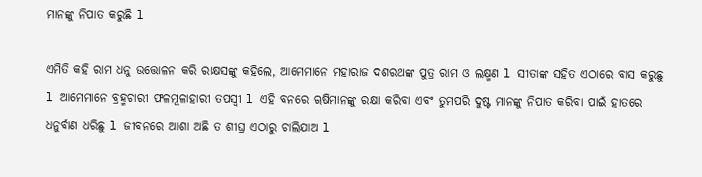ମାନଙ୍କୁ ନିପାତ କରୁଛି l

ଏମିତି କହି ରାମ ଧନୁ ଉତ୍ତୋଳନ କରି ରାକ୍ଷସଙ୍କୁ କହିଲେ, ଆମେମାନେ ମହାରାଜ ଦଶରଥଙ୍କ ପୁତ୍ର ରାମ ଓ ଲକ୍ଷ୍ମଣ l ସୀତାଙ୍କ ସହିତ ଏଠାରେ ବାସ କରୁଛୁ l ଆମେମାନେ ବ୍ରହ୍ମଚାରୀ ଫଳମୂଳାହାରୀ ତପସ୍ୱୀ l ଏହି ବନରେ ୠଷିମାନଙ୍କୁ ରକ୍ଷା କରିବା ଏବଂ ତୁମପରି ଦୁଷ୍ଟ ମାନଙ୍କୁ ନିପାତ କରିବା ପାଇଁ ହାତରେ ଧନୁର୍ବାଣ ଧରିଛୁ l ଜୀବନରେ ଆଶା ଅଛି ତ ଶୀଘ୍ର ଏଠାରୁ ଚାଲିଯାଅ l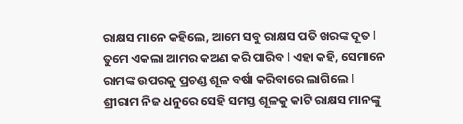ରାକ୍ଷସ ମାନେ କହିଲେ, ଆମେ ସବୁ ରାକ୍ଷସ ପତି ଖରଙ୍କ ଦୂତ l ତୁମେ ଏକଲା ଆମର କଅଣ କରି ପାରିବ l ଏହା କହି, ସେମାନେ ରାମଙ୍କ ଉପରକୁ ପ୍ରଚଣ୍ଡ ଶୂଳ ବର୍ଷା କରିବାରେ ଲାଗିଲେ l ଶ୍ରୀରାମ ନିଜ ଧନୁରେ ସେହି ସମସ୍ତ ଶୂଳକୁ କାଟି ରାକ୍ଷସ ମାନଙ୍କୁ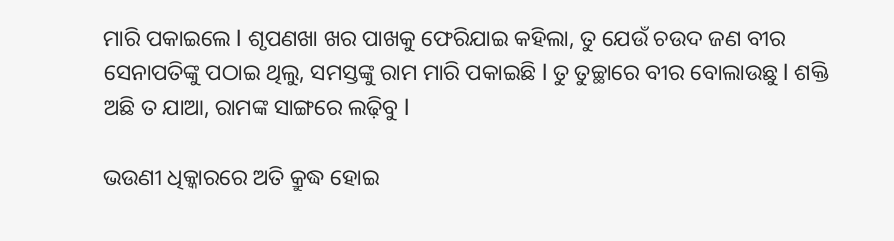ମାରି ପକାଇଲେ l ଶୃପଣଖା ଖର ପାଖକୁ ଫେରିଯାଇ କହିଲା, ତୁ ଯେଉଁ ଚଉଦ ଜଣ ବୀର ସେନାପତିଙ୍କୁ ପଠାଇ ଥିଲୁ, ସମସ୍ତଙ୍କୁ ରାମ ମାରି ପକାଇଛି l ତୁ ତୁଚ୍ଛାରେ ବୀର ବୋଲାଉଛୁ l ଶକ୍ତି ଅଛି ତ ଯାଆ, ରାମଙ୍କ ସାଙ୍ଗରେ ଲଢ଼ିବୁ l

ଭଉଣୀ ଧିକ୍କାରରେ ଅତି କ୍ରୁଦ୍ଧ ହୋଇ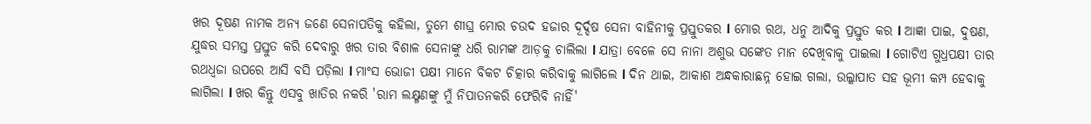ଖର ଦୂଷଣ ନାମକ ଅନ୍ୟ ଜଣେ ସେନାପତିକୁ କହିଲା, ତୁମେ ଶୀଘ୍ର ମୋର ଚଉଦ ହଜାର ଦୂର୍ଦ୍ଦଷ ସେନା ବାହିନୀକୁ ପ୍ରସ୍ତୁତକର l ମୋର ରଥ, ଧନୁ ଆଦିକୁ ପ୍ରସ୍ତୁତ କର l ଆଜ୍ଞା ପାଇ, ଦୁଷଣ, ଯୁଦ୍ଧର ସମସ୍ତ ପ୍ରସ୍ତୁତ କରି ଦେବାରୁ ଖର ତାର ବିଶାଳ ସେନାଙ୍କୁ ଧରି ରାମଙ୍କ ଆଡ଼କୁ ଚାଲିଲା l ଯାତ୍ରା ବେଳେ ସେ ନାନା ଅଶୁଭ ସଙ୍କେତ ମାନ ଦେଖିବାକୁ ପାଇଲା l ଗୋଟିଏ ଗୁଧ୍ରପକ୍ଷୀ ତାର ରଥଧ୍ଵଜା ଉପରେ ଆସି ବସି ପଡ଼ିଲା l ମାଂସ ଭୋଜୀ ପକ୍ଷୀ ମାନେ ବିକଟ ଚିତ୍କାର କରିବାକୁ ଲାଗିଲେ l ଦିନ ଥାଇ, ଆକାଶ ଅନ୍ଧକାରାଛନ୍ନ ହୋଇ ଗଲା, ଉଲ୍କାପାତ ସହ ଭୂମୀ କମ୍ପ ହେବାକୁ ଲାଗିଲା l ଖର କିନ୍ତୁ ଏସବୁ ଖାତିର ନକରି 'ରାମ ଲକ୍ଷ୍ମଣଙ୍କୁ ମୁଁ ନିପାତନକରି ଫେରିବି ନାହିଁ'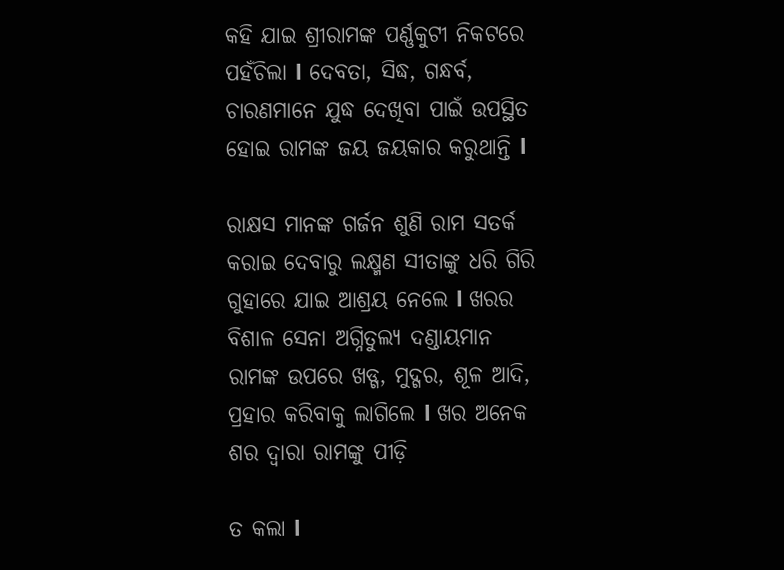କହି ଯାଇ ଶ୍ରୀରାମଙ୍କ ପର୍ଣ୍ଣକୁଟୀ ନିକଟରେ ପହଁଚିଲା l ଦେବତା, ସିଦ୍ଧ, ଗନ୍ଧର୍ବ, ଚାରଣମାନେ ଯୁଦ୍ଧ ଦେଖିବା ପାଇଁ ଉପସ୍ଥିତ ହୋଇ ରାମଙ୍କ ଜୟ ଜୟକାର କରୁଥାନ୍ତି l

ରାକ୍ଷସ ମାନଙ୍କ ଗର୍ଜନ ଶୁଣି ରାମ ସତର୍କ କରାଇ ଦେବାରୁ ଲକ୍ଷ୍ମଣ ସୀତାଙ୍କୁ ଧରି ଗିରି ଗୁହାରେ ଯାଇ ଆଶ୍ରୟ ନେଲେ l ଖରର ବିଶାଳ ସେନା ଅଗ୍ନିତୁଲ୍ୟ ଦଣ୍ଡାୟମାନ ରାମଙ୍କ ଉପରେ ଖଡ୍ଗ, ମୁଦ୍ଗର, ଶୂଳ ଆଦି, ପ୍ରହାର କରିବାକୁ ଲାଗିଲେ l ଖର ଅନେକ ଶର ଦ୍ୱାରା ରାମଙ୍କୁ ପୀଡ଼ି

ତ କଲା l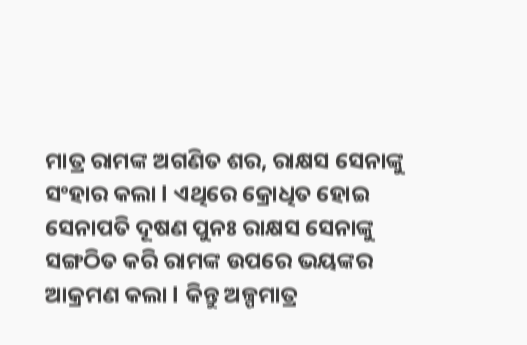ମାତ୍ର ରାମଙ୍କ ଅଗଣିତ ଶର, ରାକ୍ଷସ ସେନାଙ୍କୁ ସଂହାର କଲା l ଏଥିରେ କ୍ରୋଧିତ ହୋଇ ସେନାପତି ଦୂଷଣ ପୁନଃ ରାକ୍ଷସ ସେନାଙ୍କୁ ସଙ୍ଗଠିତ କରି ରାମଙ୍କ ଉପରେ ଭୟଙ୍କର ଆକ୍ରମଣ କଲା l କିନ୍ତୁ ଅଳ୍ପମାତ୍ର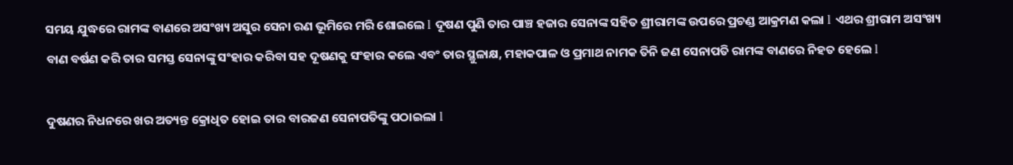ସମୟ ଯୁଦ୍ଧରେ ରାମଙ୍କ ବାଣରେ ଅସଂଖ୍ୟ ଅସୁର ସେନା ରଣ ଭୂମିରେ ମରି ଶୋଇଲେ l ଦୂଷଣ ପୁଣି ତାର ପାଞ୍ଚ ହଜାର ସେନାଙ୍କ ସହିତ ଶ୍ରୀରାମଙ୍କ ଉପରେ ପ୍ରଚଣ୍ଡ ଆକ୍ରମଣ କଲା l ଏଥର ଶ୍ରୀରାମ ଅସଂଖ୍ୟ ବାଣ ବର୍ଷଣ କରି ତାର ସମସ୍ତ ସେନାଙ୍କୁ ସଂହାର କରିବା ସହ ଦୂଷଣକୁ ସଂହାର କଲେ ଏବଂ ତାର ସ୍ଥୁଳାକ୍ଷ, ମହାକପାଳ ଓ ପ୍ରମାଥ ନାମକ ତିନି ଜଣ ସେନାପତି ରାମଙ୍କ ବାଣରେ ନିହତ ହେଲେ l

ଦୁଷଣର ନିଧନରେ ଖର ଅତ୍ୟନ୍ତ କ୍ରୋଧିତ ହୋଇ ତାର ବାରଜଣ ସେନାପତିଙ୍କୁ ପଠାଇଲା l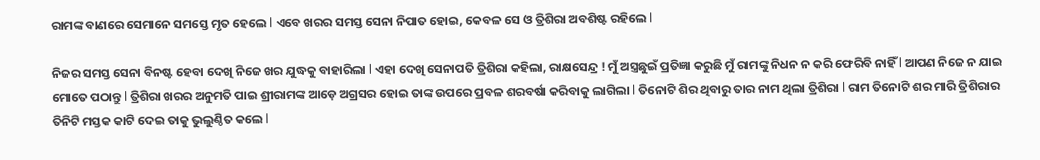ରାମଙ୍କ ବାଣରେ ସେମାନେ ସମସ୍ତେ ମୃତ ହେଲେ l ଏବେ ଖରର ସମସ୍ତ ସେନା ନିପାତ ହୋଇ, କେବଳ ସେ ଓ ତ୍ରିଶିରା ଅବଶିଷ୍ଟ ରହିଲେ l

ନିଜର ସମସ୍ତ ସେନା ବିନଷ୍ଟ ହେବା ଦେଖି ନିଜେ ଖର ଯୁଦ୍ଧକୁ ବାହାରିଲା l ଏହା ଦେଖି ସେନାପତି ତ୍ରିଶିରା କହିଲା, ରାକ୍ଷସେନ୍ଦ୍ର ! ମୁଁ ଅସ୍ତ୍ରଛୁଇଁ ପ୍ରତିଜ୍ଞା କରୁଛି ମୁଁ ରାମଙ୍କୁ ନିଧନ ନ କରି ଫେରିବି ନାହିଁ l ଆପଣ ନିଜେ ନ ଯାଇ ମୋତେ ପଠାନ୍ତୁ l ତ୍ରିଶିରା ଖରର ଅନୁମତି ପାଇ ଶ୍ରୀରାମଙ୍କ ଆଡ଼େ ଅଗ୍ରସର ହୋଇ ତାଙ୍କ ଉପରେ ପ୍ରବଳ ଶରବର୍ଷା କରିବାକୁ ଲାଗିଲା l ତିନୋଟି ଶିର ଥିବାରୁ ତାର ନାମ ଥିଲା ତ୍ରିଶିରା l ରାମ ତିନୋଟି ଶର ମାରି ତ୍ରିଶିରାର ତିନିଟି ମସ୍ତକ କାଟି ଦେଇ ତାକୁ ଭୁଲୁଣ୍ଠିତ କଲେ l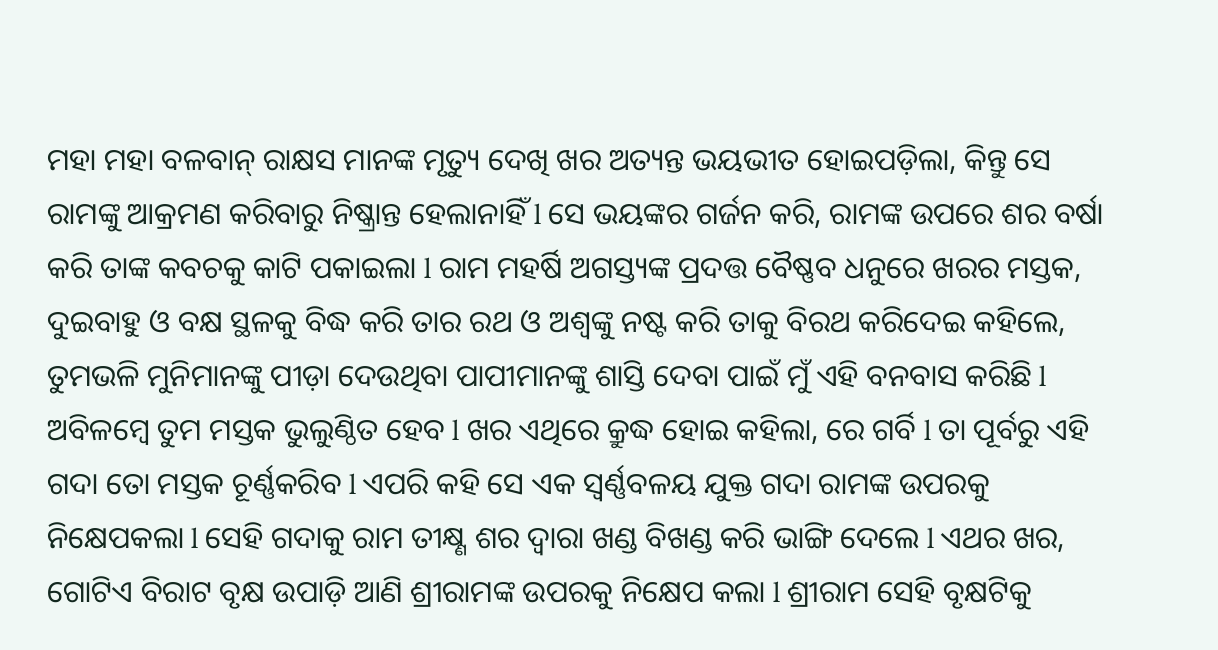ମହା ମହା ବଳବାନ୍ ରାକ୍ଷସ ମାନଙ୍କ ମୃତ୍ୟୁ ଦେଖି ଖର ଅତ୍ୟନ୍ତ ଭୟଭୀତ ହୋଇପଡ଼ିଲା, କିନ୍ତୁ ସେ ରାମଙ୍କୁ ଆକ୍ରମଣ କରିବାରୁ ନିଷ୍କ୍ରାନ୍ତ ହେଲାନାହିଁ l ସେ ଭୟଙ୍କର ଗର୍ଜନ କରି, ରାମଙ୍କ ଉପରେ ଶର ବର୍ଷା କରି ତାଙ୍କ କବଚକୁ କାଟି ପକାଇଲା l ରାମ ମହର୍ଷି ଅଗସ୍ତ୍ୟଙ୍କ ପ୍ରଦତ୍ତ ବୈଷ୍ଣବ ଧନୁରେ ଖରର ମସ୍ତକ, ଦୁଇବାହୁ ଓ ବକ୍ଷ ସ୍ଥଳକୁ ବିଦ୍ଧ କରି ତାର ରଥ ଓ ଅଶ୍ୱଙ୍କୁ ନଷ୍ଟ କରି ତାକୁ ବିରଥ କରିଦେଇ କହିଲେ, ତୁମଭଳି ମୁନିମାନଙ୍କୁ ପୀଡ଼ା ଦେଉଥିବା ପାପୀମାନଙ୍କୁ ଶାସ୍ତି ଦେବା ପାଇଁ ମୁଁ ଏହି ବନବାସ କରିଛି l ଅବିଳମ୍ବେ ତୁମ ମସ୍ତକ ଭୁଲୁଣ୍ଠିତ ହେବ l ଖର ଏଥିରେ କ୍ରୁଦ୍ଧ ହୋଇ କହିଲା, ରେ ଗର୍ବି l ତା ପୂର୍ବରୁ ଏହି ଗଦା ତୋ ମସ୍ତକ ଚୂର୍ଣ୍ଣକରିବ l ଏପରି କହି ସେ ଏକ ସ୍ୱର୍ଣ୍ଣବଳୟ ଯୁକ୍ତ ଗଦା ରାମଙ୍କ ଉପରକୁ ନିକ୍ଷେପକଲା l ସେହି ଗଦାକୁ ରାମ ତୀକ୍ଷ୍ଣ ଶର ଦ୍ୱାରା ଖଣ୍ଡ ବିଖଣ୍ଡ କରି ଭାଙ୍ଗି ଦେଲେ l ଏଥର ଖର, ଗୋଟିଏ ବିରାଟ ବୃକ୍ଷ ଉପାଡ଼ି ଆଣି ଶ୍ରୀରାମଙ୍କ ଉପରକୁ ନିକ୍ଷେପ କଲା l ଶ୍ରୀରାମ ସେହି ବୃକ୍ଷଟିକୁ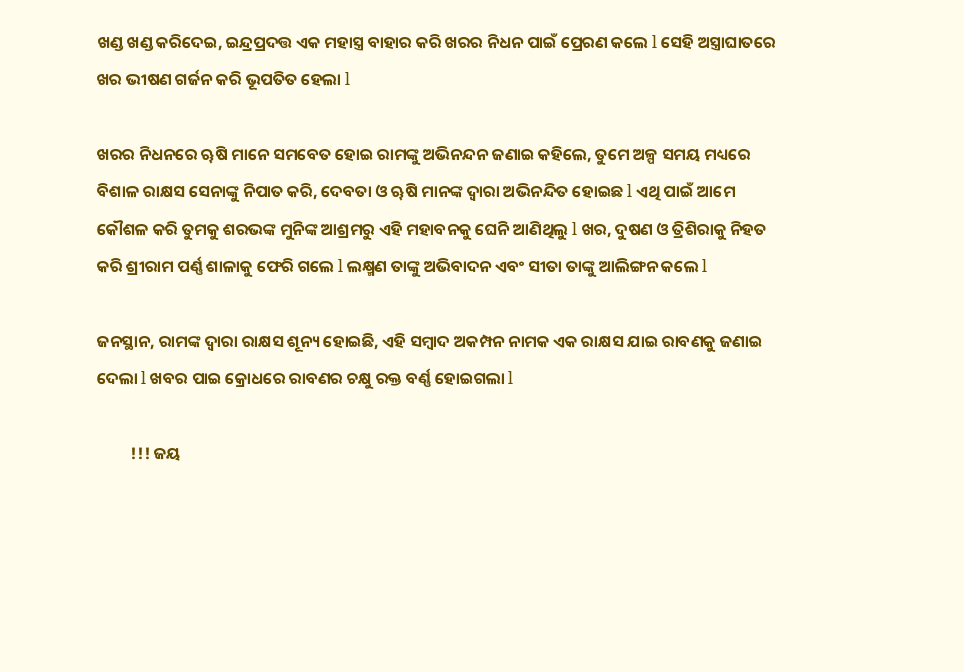ଖଣ୍ଡ ଖଣ୍ଡ କରିଦେଇ, ଇନ୍ଦ୍ରପ୍ରଦତ୍ତ ଏକ ମହାସ୍ତ୍ର ବାହାର କରି ଖରର ନିଧନ ପାଇଁ ପ୍ରେରଣ କଲେ l ସେହି ଅସ୍ତ୍ରାଘାତରେ ଖର ଭୀଷଣ ଗର୍ଜନ କରି ଭୂପତିତ ହେଲା l

ଖରର ନିଧନରେ ୠଷି ମାନେ ସମବେତ ହୋଇ ରାମଙ୍କୁ ଅଭିନନ୍ଦନ ଜଣାଇ କହିଲେ, ତୁମେ ଅଳ୍ପ ସମୟ ମଧ୍ୟରେ ବିଶାଳ ରାକ୍ଷସ ସେନାଙ୍କୁ ନିପାତ କରି, ଦେବତା ଓ ୠଷି ମାନଙ୍କ ଦ୍ବାରା ଅଭିନନ୍ଦିତ ହୋଇଛ l ଏଥି ପାଇଁ ଆମେ କୌଶଳ କରି ତୁମକୁ ଶରଭଙ୍କ ମୁନିଙ୍କ ଆଶ୍ରମରୁ ଏହି ମହାବନକୁ ଘେନି ଆଣିଥିଲୁ l ଖର, ଦୁଷଣ ଓ ତ୍ରିଶିରାକୁ ନିହତ କରି ଶ୍ରୀରାମ ପର୍ଣ୍ଣ ଶାଳାକୁ ଫେରି ଗଲେ l ଲକ୍ଷ୍ମଣ ତାଙ୍କୁ ଅଭିବାଦନ ଏବଂ ସୀତା ତାଙ୍କୁ ଆଲିଙ୍ଗନ କଲେ l

ଜନସ୍ଥାନ, ରାମଙ୍କ ଦ୍ୱାରା ରାକ୍ଷସ ଶୂନ୍ୟ ହୋଇଛି, ଏହି ସମ୍ବାଦ ଅକମ୍ପନ ନାମକ ଏକ ରାକ୍ଷସ ଯାଇ ରାବଣକୁ ଜଣାଇ ଦେଲା l ଖବର ପାଇ କ୍ରୋଧରେ ରାବଣର ଚକ୍ଷୁ ରକ୍ତ ବର୍ଣ୍ଣ ହୋଇଗଲା l

         !!! ଜୟ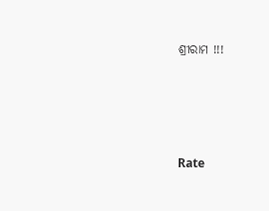ଶ୍ରୀରାମ !!!




Rate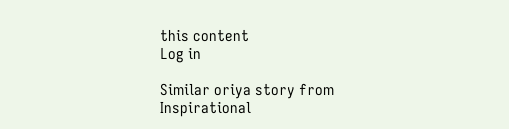this content
Log in

Similar oriya story from Inspirational